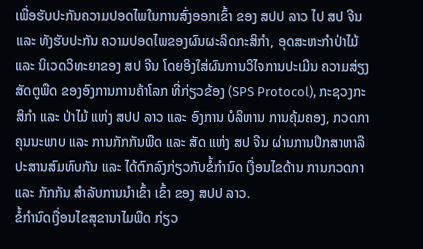ເພື່ອຮັບປະກັນຄວາມປອດໄພໃນການສົ່ງອອກເຂົ້າ ຂອງ ສປປ ລາວ ໄປ ສປ ຈີນ ແລະ ທັງຮັບປະກັນ ຄວາມປອດໄພຂອງຜົນຜະລິດກະສິກຳ, ອຸດສະຫະກຳປ່າໄມ້ ແລະ ນິເວດວິທະຍາຂອງ ສປ ຈີນ ໂດຍອິງໃສ່ຜົນການວິໄຈການປະເມີນ ຄວາມສ່ຽງສັດຕູພືດ ຂອງອົງການການຄ້າໂລກ ທີ່ກ່ຽວຂ້ອງ (SPS Protocol), ກະຊວງກະສິກຳ ແລະ ປ່າໄມ້ ແຫ່ງ ສປປ ລາວ ແລະ ອົງການ ບໍລິຫານ ການຄຸ້ມຄອງ, ກວດກາຄຸນນະພາບ ແລະ ການກັກກັນພືດ ແລະ ສັດ ແຫ່ງ ສປ ຈີນ ຜ່ານການປຶກສາຫາລື ປະສານສົມທົບກັນ ແລະ ໄດ້ຕົກລົງກ່ຽວກັບຂໍ້ກຳນົດ ເງື່ອນໄຂດ້ານ ການກວດກາ ແລະ ກັກກັນ ສຳລັບການນຳເຂົ້າ ເຂົ້າ ຂອງ ສປປ ລາວ.
ຂໍ້ກຳນົດເງື່ອນໄຂສຸຂານາໄມພືດ ກ່ຽວ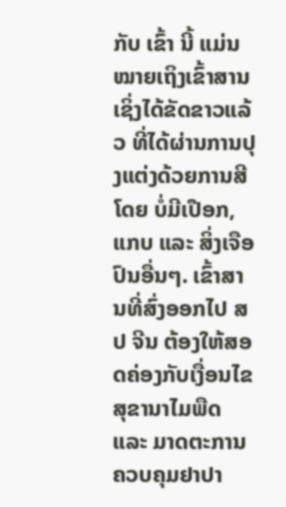ກັບ ເຂົ້າ ນີ້ ແມ່ນ ໝາຍເຖິງເຂົ້າສານ ເຊິ່ງໄດ້ຂັດຂາວແລ້ວ ທີ່ໄດ້ຜ່ານການປຸງແຕ່ງດ້ວຍການສີ ໂດຍ ບໍ່ມີເປືອກ, ແກບ ແລະ ສິ່ງເຈືອປົນອື່ນໆ. ເຂົ້າສານທີ່ສົ່ງອອກໄປ ສປ ຈີນ ຕ້ອງໃຫ້ສອດຄ່ອງກັບເງື່ອນໄຂ ສຸຂານາໄມພືດ ແລະ ມາດຕະການຄວບຄຸມຢາປາ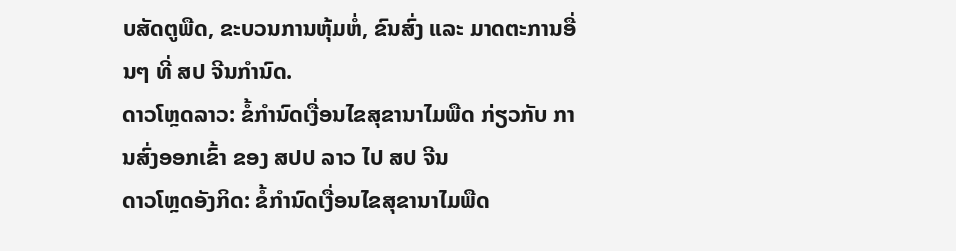ບສັດຕູພືດ, ຂະບວນການຫຸ້ມຫໍ່, ຂົນສົ່ງ ແລະ ມາດຕະການອື່ນໆ ທີ່ ສປ ຈີນກຳນົດ.
ດາວໂຫຼດລາວ: ຂໍ້ກຳນົດເງື່ອນໄຂສຸຂານາໄມພືດ ກ່ຽວກັບ ການສົ່ງອອກເຂົ້າ ຂອງ ສປປ ລາວ ໄປ ສປ ຈີນ
ດາວໂຫຼດອັງກິດ: ຂໍ້ກຳນົດເງື່ອນໄຂສຸຂານາໄມພືດ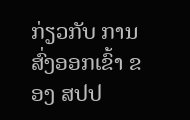ກ່ຽວກັບ ການສົ່ງອອກເຂົ້າ ຂອງ ສປປ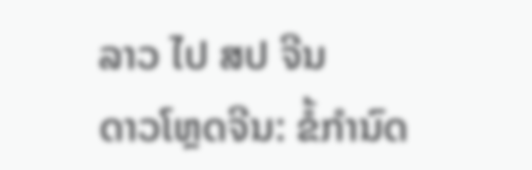ລາວ ໄປ ສປ ຈີນ
ດາວໂຫຼດຈີນ: ຂໍ້ກຳນົດ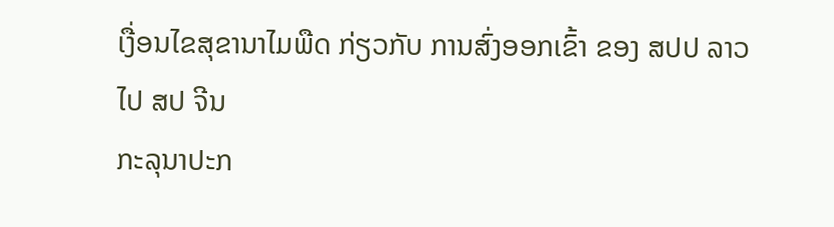ເງື່ອນໄຂສຸຂານາໄມພືດ ກ່ຽວກັບ ການສົ່ງອອກເຂົ້າ ຂອງ ສປປ ລາວ ໄປ ສປ ຈີນ
ກະລຸນາປະກ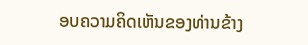ອບຄວາມຄິດເຫັນຂອງທ່ານຂ້າງ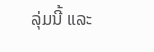ລຸ່ມນີ້ ແລະ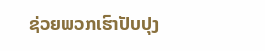ຊ່ວຍພວກເຮົາປັບປຸງ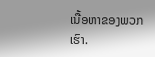ເນື້ອຫາຂອງພວກເຮົາ.